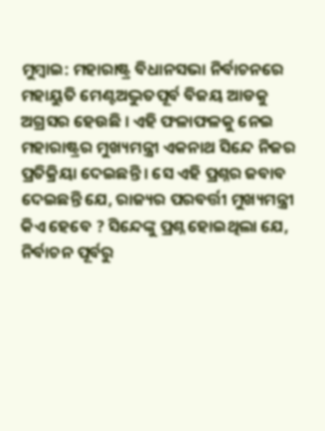ମୁମ୍ବାଇ: ମହାରାଷ୍ଟ୍ର ବିଧାନସଭା ନିର୍ବାଚନରେ ମହାୟୁତି ମେଣ୍ଟଅଦ୍ଭୁତପୂର୍ବ ବିଜୟ ଆଡକୁ ଅଗ୍ରସର ହେଉଛି । ଏହି ଫଳାଫଳକୁ ନେଇ ମହାରାଷ୍ଟ୍ରର ମୁଖ୍ୟମନ୍ତ୍ରୀ ଏକନାଥ ସିନ୍ଦେ ନିଜର ପ୍ରତିକ୍ରିୟା ଦେଇଛନ୍ତି । ସେ ଏହି ପ୍ରଶ୍ନର ଜବାବ ଦେଇଛନ୍ତି ଯେ, ରାଜ୍ୟର ପରବର୍ତ୍ତୀ ମୁଖ୍ୟମନ୍ତ୍ରୀ କିଏ ହେବେ ? ସିନ୍ଦେଙ୍କୁ ପ୍ରଶ୍ନ ହୋଇଥିଲା ଯେ, ନିର୍ବାଚନ ପୂର୍ବରୁ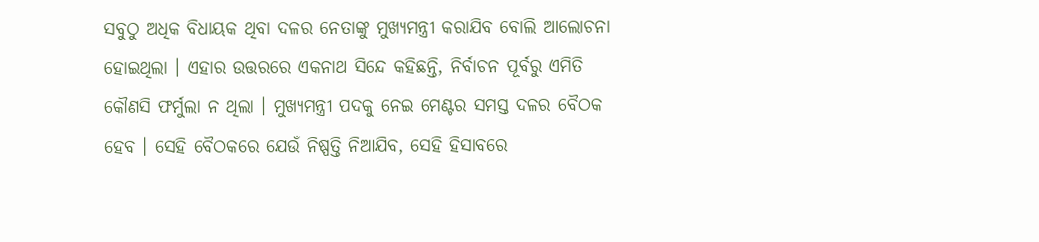ସବୁଠୁ ଅଧିକ ବିଧାୟକ ଥିବା ଦଳର ନେତାଙ୍କୁ ମୁଖ୍ୟମନ୍ତ୍ରୀ କରାଯିବ ବୋଲି ଆଲୋଚନା ହୋଇଥିଲା । ଏହାର ଉତ୍ତରରେ ଏକନାଥ ସିନ୍ଦେ କହିଛନ୍ତି, ନିର୍ବାଚନ ପୂର୍ବରୁ ଏମିତି କୌଣସି ଫର୍ମୁଲା ନ ଥିଲା । ମୁଖ୍ୟମନ୍ତ୍ରୀ ପଦକୁ ନେଇ ମେଣ୍ଟର ସମସ୍ତ ଦଳର ବୈଠକ ହେବ । ସେହି ବୈଠକରେ ଯେଉଁ ନିଷ୍ପତ୍ତି ନିଆଯିବ, ସେହି ହିସାବରେ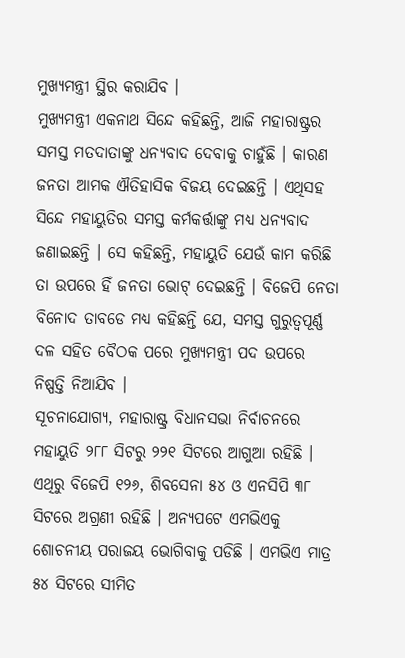ମୁଖ୍ୟମନ୍ତ୍ରୀ ସ୍ଥିର କରାଯିବ ।
ମୁଖ୍ୟମନ୍ତ୍ରୀ ଏକନାଥ ସିନ୍ଦେ କହିଛନ୍ତି, ଆଜି ମହାରାଷ୍ଟ୍ରର ସମସ୍ତ ମତଦାତାଙ୍କୁ ଧନ୍ୟବାଦ ଦେବାକୁ ଚାହୁଁଛି । କାରଣ ଜନତା ଆମକ ଐତିହାସିକ ବିଜୟ ଦେଇଛନ୍ତି । ଏଥିସହ ସିନ୍ଦେ ମହାୟୁତିର ସମସ୍ତ କର୍ମକର୍ତ୍ତାଙ୍କୁ ମଧ୍ୟ ଧନ୍ୟବାଦ ଜଣାଇଛନ୍ତି । ସେ କହିଛନ୍ତି, ମହାୟୁତି ଯେଉଁ କାମ କରିଛି ତା ଉପରେ ହିଁ ଜନତା ଭୋଟ୍ ଦେଇଛନ୍ତି । ବିଜେପି ନେତା ବିନୋଦ ତାବଡେ ମଧ୍ୟ କହିଛନ୍ତି ଯେ, ସମସ୍ତ ଗୁରୁତ୍ୱପୂର୍ଣ୍ଣ ଦଳ ସହିତ ବୈଠକ ପରେ ମୁଖ୍ୟମନ୍ତ୍ରୀ ପଦ ଉପରେ ନିଷ୍ପତ୍ତି ନିଆଯିବ ।
ସୂଚନାଯୋଗ୍ୟ, ମହାରାଷ୍ଟ୍ର ବିଧାନସଭା ନିର୍ବାଚନରେ ମହାୟୁତି ୨୮୮ ସିଟରୁ ୨୨୧ ସିଟରେ ଆଗୁଆ ରହିଛି । ଏଥିରୁ ବିଜେପି ୧୨୬, ଶିବସେନା ୫୪ ଓ ଏନସିପି ୩୮ ସିଟରେ ଅଗ୍ରଣୀ ରହିଛି । ଅନ୍ୟପଟେ ଏମଭିଏକୁ ଶୋଚନୀୟ ପରାଜୟ ଭୋଗିବାକୁ ପଡିଛି । ଏମଭିଏ ମାତ୍ର ୫୪ ସିଟରେ ସୀମିତ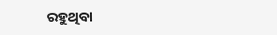ରହୁଥିବା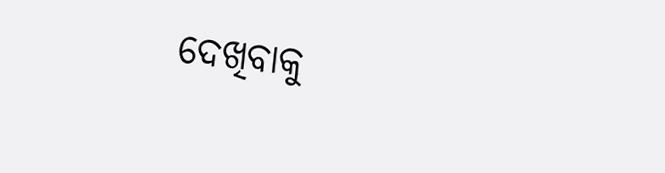ଦେଖିବାକୁ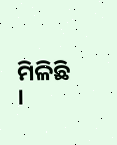ମିଳିଛି ।